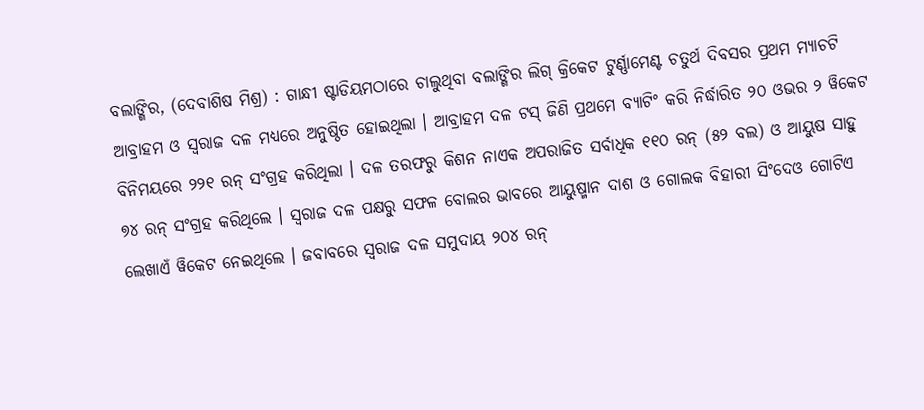ବଲାଙ୍ଗିର, (ଦେବାଶିଷ ମିଶ୍ର) : ଗାନ୍ଧୀ ଷ୍ଟାଡିୟମଠାରେ ଚାଲୁଥିବା ବଲାଙ୍ଗିର ଲିଗ୍ କ୍ରିକେଟ ଟୁର୍ଣ୍ଣାମେଣ୍ଟ ଚତୁର୍ଥ ଦିବସର ପ୍ରଥମ ମ୍ୟାଚଟି ଆବ୍ରାହମ ଓ ସ୍ୱରାଜ ଦଳ ମଧ୍ୟରେ ଅନୁଷ୍ଠିତ ହୋଇଥିଲା । ଆବ୍ରାହମ ଦଳ ଟସ୍ ଜିଣି ପ୍ରଥମେ ବ୍ୟାଟିଂ କରି ନିର୍ଦ୍ଧାରିତ ୨୦ ଓଭର ୨ ୱିକେଟ ବିନିମୟରେ ୨୨୧ ରନ୍ ସଂଗ୍ରହ କରିଥିଲା । ଦଳ ତରଫରୁ କିଶନ ନାଏକ ଅପରାଜିତ ସର୍ବାଧିକ ୧୧୦ ରନ୍ (୫୨ ବଲ) ଓ ଆୟୁଷ ସାହୁ ୭୪ ରନ୍ ସଂଗ୍ରହ କରିଥିଲେ । ସ୍ୱରାଜ ଦଳ ପକ୍ଷରୁ ସଫଳ ବୋଲର ଭାବରେ ଆୟୁଷ୍ମାନ ଦାଶ ଓ ଗୋଲକ ବିହାରୀ ସିଂଦେଓ ଗୋଟିଏ ଲେଖାଏଁ ୱିକେଟ ନେଇଥିଲେ । ଜବାବରେ ସ୍ୱରାଜ ଦଳ ସମୁଦାୟ ୨୦୪ ରନ୍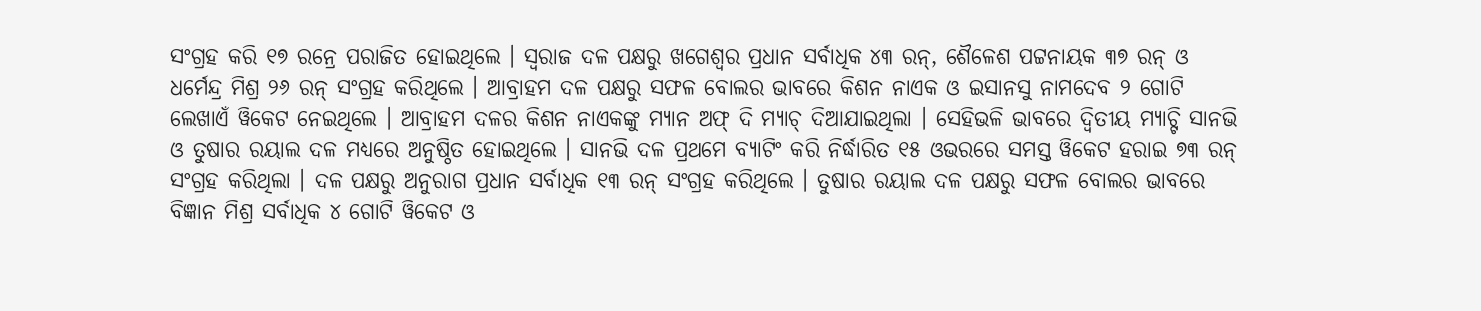ସଂଗ୍ରହ କରି ୧୭ ରନ୍ରେ ପରାଜିତ ହୋଇଥିଲେ । ସ୍ୱରାଜ ଦଳ ପକ୍ଷରୁ ଖଗେଶ୍ୱର ପ୍ରଧାନ ସର୍ବାଧିକ ୪୩ ରନ୍, ଶୈଳେଶ ପଟ୍ଟନାୟକ ୩୭ ରନ୍ ଓ ଧର୍ମେନ୍ଦ୍ର ମିଶ୍ର ୨୬ ରନ୍ ସଂଗ୍ରହ କରିଥିଲେ । ଆବ୍ରାହମ ଦଳ ପକ୍ଷରୁ ସଫଳ ବୋଲର ଭାବରେ କିଶନ ନାଏକ ଓ ଇସାନସୁ ନାମଦେବ ୨ ଗୋଟି ଲେଖାଏଁ ୱିକେଟ ନେଇଥିଲେ । ଆବ୍ରାହମ ଦଳର କିଶନ ନାଏକଙ୍କୁ ମ୍ୟାନ ଅଫ୍ ଦି ମ୍ୟାଚ୍ ଦିଆଯାଇଥିଲା । ସେହିଭଳି ଭାବରେ ଦ୍ୱିତୀୟ ମ୍ୟାଚ୍ଟି ସାନଭି ଓ ତୁଷାର ରୟାଲ ଦଳ ମଧ୍ୟରେ ଅନୁଷ୍ଠିତ ହୋଇଥିଲେ । ସାନଭି ଦଳ ପ୍ରଥମେ ବ୍ୟାଟିଂ କରି ନିର୍ଦ୍ଧାରିତ ୧୫ ଓଭରରେ ସମସ୍ତ ୱିକେଟ ହରାଇ ୭୩ ରନ୍ ସଂଗ୍ରହ କରିଥିଲା । ଦଳ ପକ୍ଷରୁ ଅନୁରାଗ ପ୍ରଧାନ ସର୍ବାଧିକ ୧୩ ରନ୍ ସଂଗ୍ରହ କରିଥିଲେ । ତୁଷାର ରୟାଲ ଦଳ ପକ୍ଷରୁ ସଫଳ ବୋଲର ଭାବରେ ବିଜ୍ଞାନ ମିଶ୍ର ସର୍ବାଧିକ ୪ ଗୋଟି ୱିକେଟ ଓ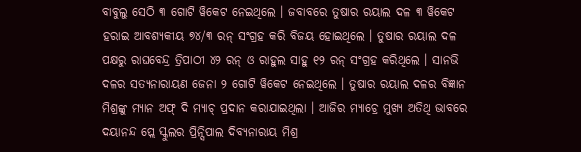ବାବୁଲୁ ସେଠି ୩ ଗୋଟି ୱିକେଟ ନେଇଥିଲେ । ଜବାବରେ ତୁଷାର ରୟାଲ ଦଳ ୩ ୱିକେଟ ହରାଇ ଆବଶ୍ୟକୀୟ ୭୪/୩ ରନ୍ ସଂଗ୍ରହ କରି ବିଜୟ ହୋଇଥିଲେ । ତୁଷାର ରୟାଲ ଦଳ ପକ୍ଷରୁ ରାଘବେନ୍ଦ୍ର ତ୍ରିପାଠୀ ୪୨ ରନ୍ ଓ ରାହୁଲ ସାହୁ ୧୨ ରନ୍ ସଂଗ୍ରହ କରିଥିଲେ । ସାନଭି ଦଳର ସତ୍ୟନାରାୟଣ ଜେନା ୨ ଗୋଟି ୱିକେଟ ନେଇଥିଲେ । ତୁଷାର ରୟାଲ ଦଳର ବିଜ୍ଞାନ ମିଶ୍ରଙ୍କୁ ମ୍ୟାନ ଅଫ୍ ଦି ମ୍ୟାଚ୍ ପ୍ରଦାନ କରାଯାଇଥିଲା । ଆଜିର ମ୍ୟାଚ୍ରେ ମୁଖ୍ୟ ଅତିଥି ଭାବରେ ଦୟାନନ୍ଦ ପ୍ଲେ ସ୍କୁଲର ପ୍ରିନ୍ସିପାଲ ଦିବ୍ୟନାରାୟ ମିଶ୍ର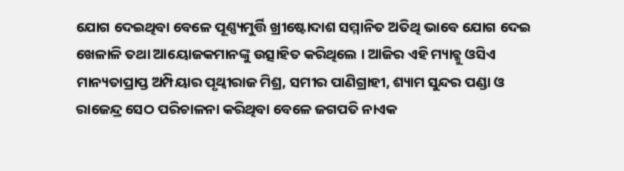ଯୋଗ ଦେଇଥିବା ବେଳେ ପୂଣ୍ଣ୍ୟମୁର୍ତ୍ତି ଖ୍ରୀଷ୍ଟୋଦାଶ ସମ୍ମାନିତ ଅତିଥି ଭାବେ ଯୋଗ ଦେଇ ଖେଳାଳି ତଥା ଆୟୋଜକମାନଙ୍କୁ ଉତ୍ସାହିତ କରିଥିଲେ । ଆଜିର ଏହି ମ୍ୟାଚ୍କୁ ଓସିଏ ମାନ୍ୟତାପ୍ରାପ୍ତ ଅମ୍ପିୟାର ପୃଥ୍ୱୀରାଜ ମିଶ୍ର, ସମୀର ପାଣିଗ୍ରାହୀ, ଶ୍ୟାମ ସୁନ୍ଦର ପଣ୍ଡା ଓ ରାଜେନ୍ଦ୍ର ସେଠ ପରିଚାଳନା କରିଥିବା ବେଳେ ଜଗପତି ନାଏକ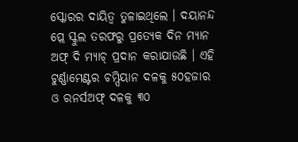ସ୍କୋରର ଦାୟିତ୍ୱ ତୁଳାଇଥିଲେ । ଦୟାନନ୍ଦ ପ୍ଲେ ସ୍କୁଲ ତରଫରୁ ପ୍ରତ୍ୟେକ ଦିନ ମ୍ୟାନ ଅଫ୍ ଦି ମ୍ୟାଚ୍ ପ୍ରଦାନ କରାଯାଉଛି । ଏହି ଟୁର୍ଣ୍ଣାମେଣ୍ଟର ଚମ୍ପିୟାନ ଦଳକୁ ୫୦ହଜାର ଓ ରନର୍ସଅଫ୍ ଦଳକୁ ୩୦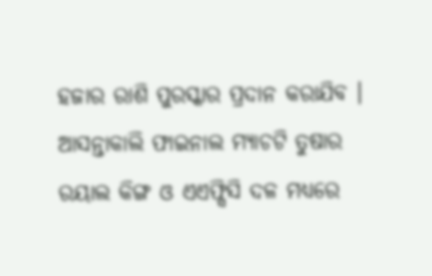ହଜାର ରାଶି ପୁରସ୍କାର ପ୍ରଦାନ କରାଯିବ । ଆସନ୍ତାକାଲି ଫାଇନାଲ ମ୍ୟାଚଟି ତୁଷାର ରୟାଲ କିଙ୍ଗ ଓ ଏଏଫ୍ସିସି ଦଳ ମଧ୍ୟରେ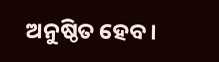ଅନୁଷ୍ଠିତ ହେବ ।